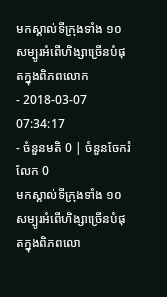មកស្គាល់ទីក្រុងទាំង ១០ សម្បូរអំពើហិង្សាច្រើនបំផុតក្នុងពិភពលោក
- 2018-03-07 07:34:17
- ចំនួនមតិ 0 | ចំនួនចែករំលែក 0
មកស្គាល់ទីក្រុងទាំង ១០ សម្បូរអំពើហិង្សាច្រើនបំផុតក្នុងពិភពលោ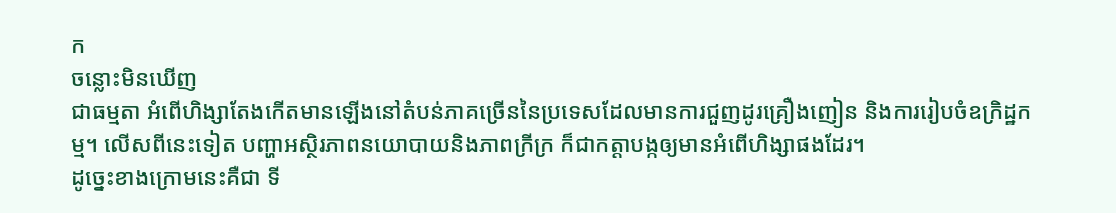ក
ចន្លោះមិនឃើញ
ជាធម្មតា អំពើហិង្សាតែងកើតមានឡើងនៅតំបន់ភាគច្រើននៃប្រទេសដែលមានការជួញដូរគ្រឿងញៀន និងការរៀបចំឧក្រិដ្ឋកម្ម។ លើសពីនេះទៀត បញ្ហាអស្ថិរភាពនយោបាយនិងភាពក្រីក្រ ក៏ជាកត្តាបង្កឲ្យមានអំពើហិង្សាផងដែរ។
ដូច្នេះខាងក្រោមនេះគឺជា ទី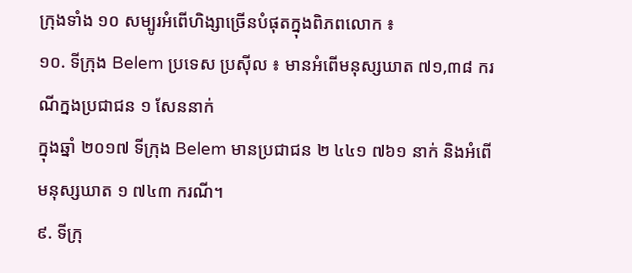ក្រុងទាំង ១០ សម្បូរអំពើហិង្សាច្រើនបំផុតក្នុងពិភពលោក ៖
១០. ទីក្រុង Belem ប្រទេស ប្រស៊ីល ៖ មានអំពើមនុស្សឃាត ៧១,៣៨ ករណីក្នងប្រជាជន ១ សែននាក់
ក្នុងឆ្នាំ ២០១៧ ទីក្រុង Belem មានប្រជាជន ២ ៤៤១ ៧៦១ នាក់ និងអំពើមនុស្សឃាត ១ ៧៤៣ ករណី។
៩. ទីក្រុ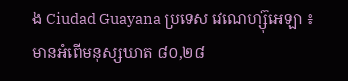ង Ciudad Guayana ប្រទេស វេណេហ្ស៊ុអេឡា ៖ មានអំពើមនុស្សឃាត ៨០,២៨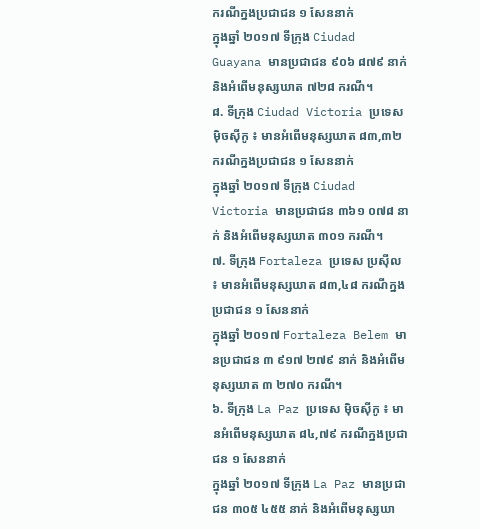ករណីក្នងប្រជាជន ១ សែននាក់
ក្នុងឆ្នាំ ២០១៧ ទីក្រុង Ciudad Guayana មានប្រជាជន ៩០៦ ៨៧៩ នាក់ និងអំពើមនុស្សឃាត ៧២៨ ករណី។
៨. ទីក្រុង Ciudad Victoria ប្រទេស ម៉ិចស៊ីកូ ៖ មានអំពើមនុស្សឃាត ៨៣,៣២ ករណីក្នងប្រជាជន ១ សែននាក់
ក្នុងឆ្នាំ ២០១៧ ទីក្រុង Ciudad Victoria មានប្រជាជន ៣៦១ ០៧៨ នាក់ និងអំពើមនុស្សឃាត ៣០១ ករណី។
៧. ទីក្រុង Fortaleza ប្រទេស ប្រស៊ីល ៖ មានអំពើមនុស្សឃាត ៨៣,៤៨ ករណីក្នងប្រជាជន ១ សែននាក់
ក្នុងឆ្នាំ ២០១៧ Fortaleza Belem មានប្រជាជន ៣ ៩១៧ ២៧៩ នាក់ និងអំពើមនុស្សឃាត ៣ ២៧០ ករណី។
៦. ទីក្រុង La Paz ប្រទេស ម៉ិចស៊ីកូ ៖ មានអំពើមនុស្សឃាត ៨៤,៧៩ ករណីក្នងប្រជាជន ១ សែននាក់
ក្នុងឆ្នាំ ២០១៧ ទីក្រុង La Paz មានប្រជាជន ៣០៥ ៤៥៥ នាក់ និងអំពើមនុស្សឃា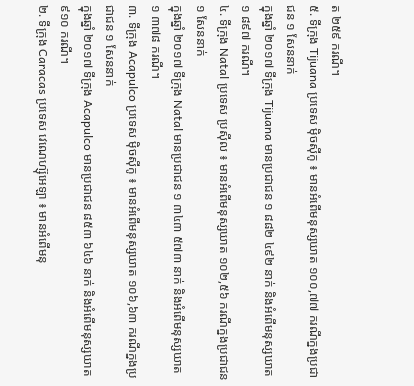ត ២៥៩ ករណី។
៥. ទីក្រុង Tijuana ប្រទេស ម៉ិចស៊ីកូ ៖ មានអំពើមនុស្សឃាត ១០០,៧៧ ករណីក្នងប្រជាជន ១ សែននាក់
ក្នុងឆ្នាំ ២០១៧ ទីក្រុង Tijuana មានប្រជាជន ១ ៨៨២ ៤៩២ នាក់ និងអំពើមនុស្សឃាត ១ ៨៩៧ ករណី។
៤. ទីក្រុង Natal ប្រទេស ប្រស៊ីល ៖ មានអំពើមនុស្សឃាត ១០២,៥៦ ករណីក្នងប្រជាជន ១ សែននាក់
ក្នុងឆ្នាំ ២០១៧ ទីក្រុង Natal មានប្រជាជន ១ ៣៤៣ ៥៧៣ នាក់ និងអំពើមនុស្សឃាត ១ ៣៧៨ ករណី។
៣. ទីក្រុង Acapulco ប្រទេស ម៉ិចស៊ីកូ ៖ មានអំពើមនុស្សឃាត ១០៦,៦៣ ករណីក្នងប្រជាជន ១ សែននាក់
ក្នុងឆ្នាំ ២០១៧ ទីក្រុង Acapulco មានប្រជាជន ៨៥៣ ៦៤៦ នាក់ និងអំពើមនុស្សឃាត ៩១០ ករណី។
២. ទីក្រុង Caracas ប្រទេស វេណេហ្ស៊ុអេឡា ៖ មានអំពើមនុ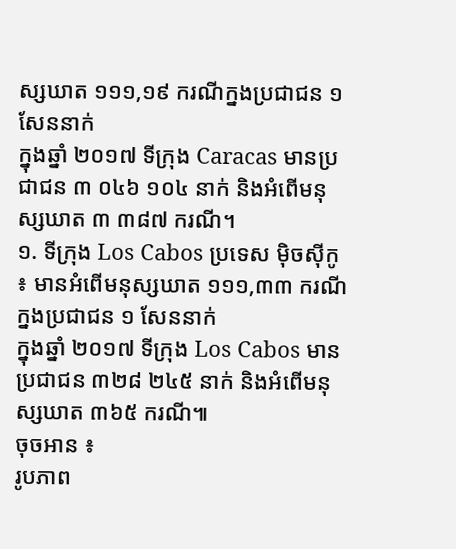ស្សឃាត ១១១,១៩ ករណីក្នងប្រជាជន ១ សែននាក់
ក្នុងឆ្នាំ ២០១៧ ទីក្រុង Caracas មានប្រជាជន ៣ ០៤៦ ១០៤ នាក់ និងអំពើមនុស្សឃាត ៣ ៣៨៧ ករណី។
១. ទីក្រុង Los Cabos ប្រទេស ម៉ិចស៊ីកូ ៖ មានអំពើមនុស្សឃាត ១១១,៣៣ ករណីក្នងប្រជាជន ១ សែននាក់
ក្នុងឆ្នាំ ២០១៧ ទីក្រុង Los Cabos មានប្រជាជន ៣២៨ ២៤៥ នាក់ និងអំពើមនុស្សឃាត ៣៦៥ ករណី៕
ចុចអាន ៖
រូបភាព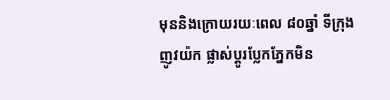មុននិងក្រោយរយៈពេល ៨០ឆ្នាំ ទីក្រុង ញូវយ៉ក ផ្លាស់ប្តូរប្លែកភ្នែកមិន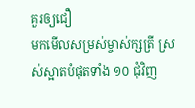គួរឲ្យជឿ
មកមើលសម្រស់ម្ចាស់ក្សត្រី ស្រស់ស្អាតបំផុតទាំង ១០ ជុំវិញ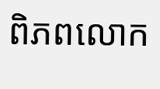ពិភពលោក